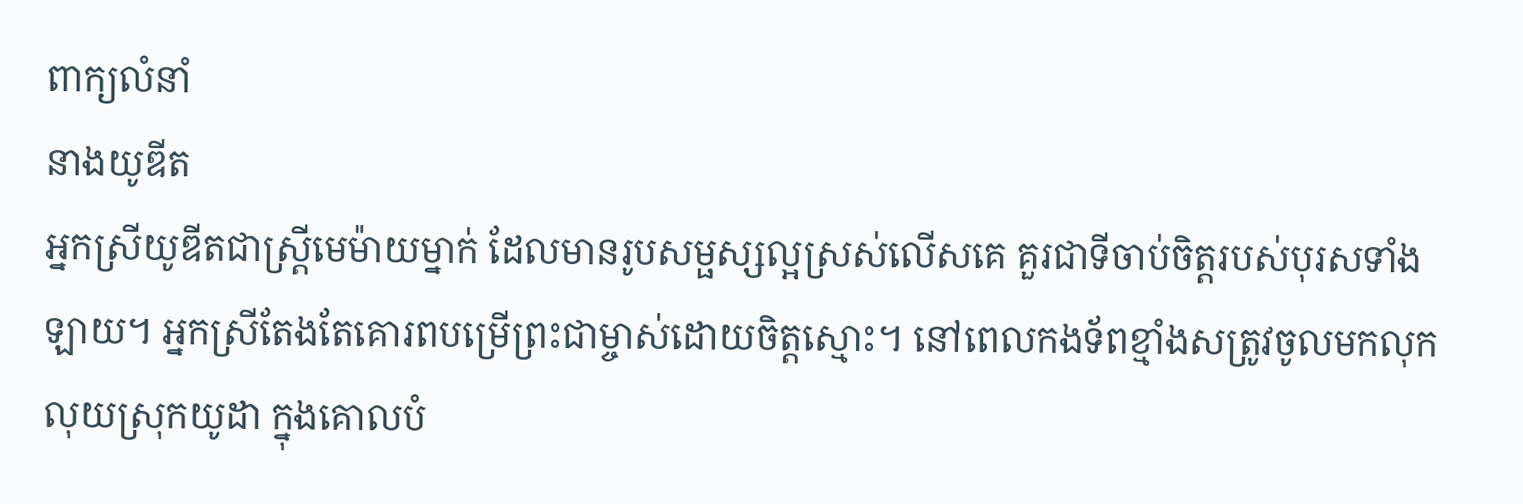ពាក្យលំនាំ
នាងយូឌីត
អ្នកស្រីយូឌីតជាស្រ្តីមេម៉ាយម្នាក់ ដែលមានរូបសម្ផស្សល្អស្រស់លើសគេ គួរជាទីចាប់ចិត្តរបស់បុរសទាំងឡាយ។ អ្នកស្រីតែងតែគោរពបម្រើព្រះជាម្ចាស់ដោយចិត្តស្មោះ។ នៅពេលកងទ័ពខ្មាំងសត្រូវចូលមកលុកលុយស្រុកយូដា ក្នុងគោលបំ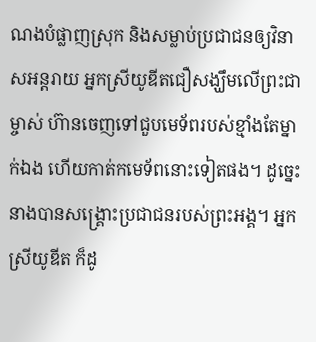ណងបំផ្លាញស្រុក និងសម្លាប់ប្រជាជនឲ្យវិនាសអន្តរាយ អ្នកស្រីយូឌីតជឿសង្ឃឹមលើព្រះជាម្ចាស់ ហ៊ានចេញទៅជួបមេទ័ពរបស់ខ្មាំងតែម្នាក់ឯង ហើយកាត់កមេទ័ពនោះទៀតផង។ ដូច្នេះ នាងបានសង្រ្គោះប្រជាជនរបស់ព្រះអង្គ។ អ្នកស្រីយូឌីត ក៏ដូ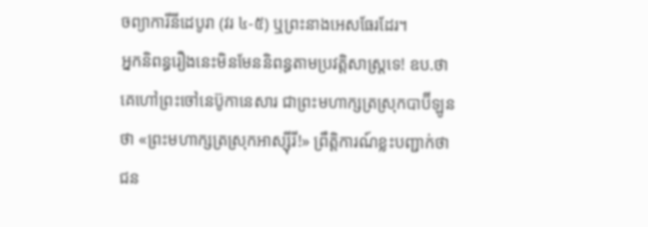ចព្យាការីនីដេបូរា (វរ ៤‑៥) ឬព្រះនាងអេសធែរដែរ។
អ្នកនិពន្ធរឿងនេះមិនមែននិពន្ធតាមប្រវត្តិសាស្រ្តទេ! ឧប.ថា គេហៅព្រះចៅនេប៊ូកានេសារ ជាព្រះមហាក្សត្រស្រុកបាប៊ីឡូនថា «ព្រះមហាក្សត្រស្រុកអាស្ស៊ីរី!» ព្រឹត្តិការណ៍ខ្លះបញ្ជាក់ថាជន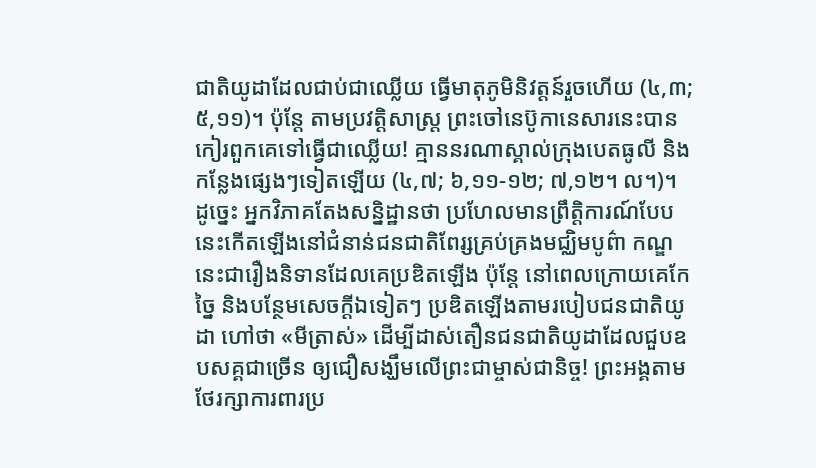ជាតិយូដាដែលជាប់ជាឈ្លើយ ធ្វើមាតុភូមិនិវត្តន៍រួចហើយ (៤,៣; ៥,១១)។ ប៉ុន្តែ តាមប្រវត្តិសាស្រ្ត ព្រះចៅនេប៊ូកានេសារនេះបានកៀរពួកគេទៅធ្វើជាឈ្លើយ! គ្មាននរណាស្គាល់ក្រុងបេតធូលី និងកន្លែងផ្សេងៗទៀតឡើយ (៤,៧; ៦,១១‑១២; ៧,១២។ ល។)។
ដូច្នេះ អ្នកវិភាគតែងសន្និដ្ឋានថា ប្រហែលមានព្រឹត្តិការណ៍បែបនេះកើតឡើងនៅជំនាន់ជនជាតិពែរ្សគ្រប់គ្រងមជ្ឈិមបូព៌ា កណ្ឌនេះជារឿងនិទានដែលគេប្រឌិតឡើង ប៉ុន្តែ នៅពេលក្រោយគេកែច្នៃ និងបន្ថែមសេចក្តីឯទៀតៗ ប្រឌិតឡើងតាមរបៀបជនជាតិយូដា ហៅថា «មីត្រាស់» ដើម្បីដាស់តឿនជនជាតិយូដាដែលជួបឧបសគ្គជាច្រើន ឲ្យជឿសង្ឃឹមលើព្រះជាម្ចាស់ជានិច្ច! ព្រះអង្គតាមថែរក្សាការពារប្រ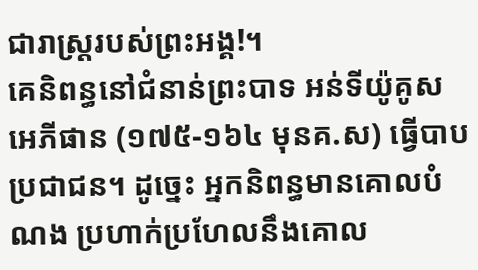ជារាស្រ្តរបស់ព្រះអង្គ!។
គេនិពន្ធនៅជំនាន់ព្រះបាទ អន់ទីយ៉ូគូស អេភីផាន (១៧៥-១៦៤ មុនគ.ស) ធ្វើបាបប្រជាជន។ ដូច្នេះ អ្នកនិពន្ធមានគោលបំណង ប្រហាក់ប្រហែលនឹងគោល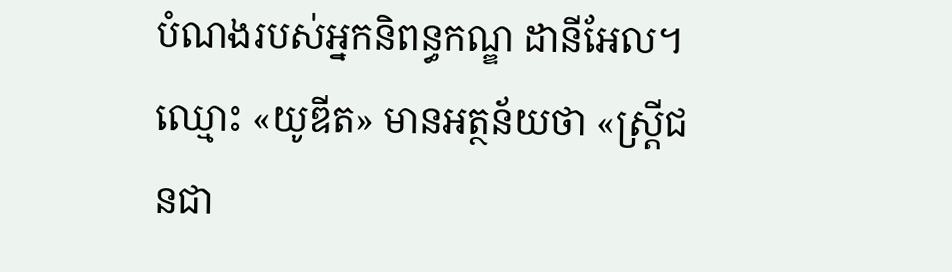បំណងរបស់អ្នកនិពន្ធកណ្ឌ ដានីអែល។ ឈ្មោះ «យូឌីត» មានអត្ថន័យថា «ស្រ្តីជនជា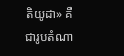តិយូដា» គឺជារូបតំណា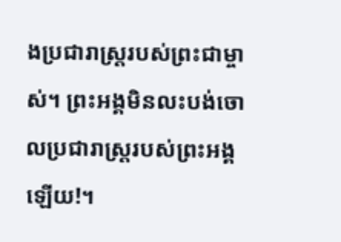ងប្រជារាស្រ្តរបស់ព្រះជាម្ចាស់។ ព្រះអង្គមិនលះបង់ចោលប្រជារាស្រ្តរបស់ព្រះអង្គឡើយ!។